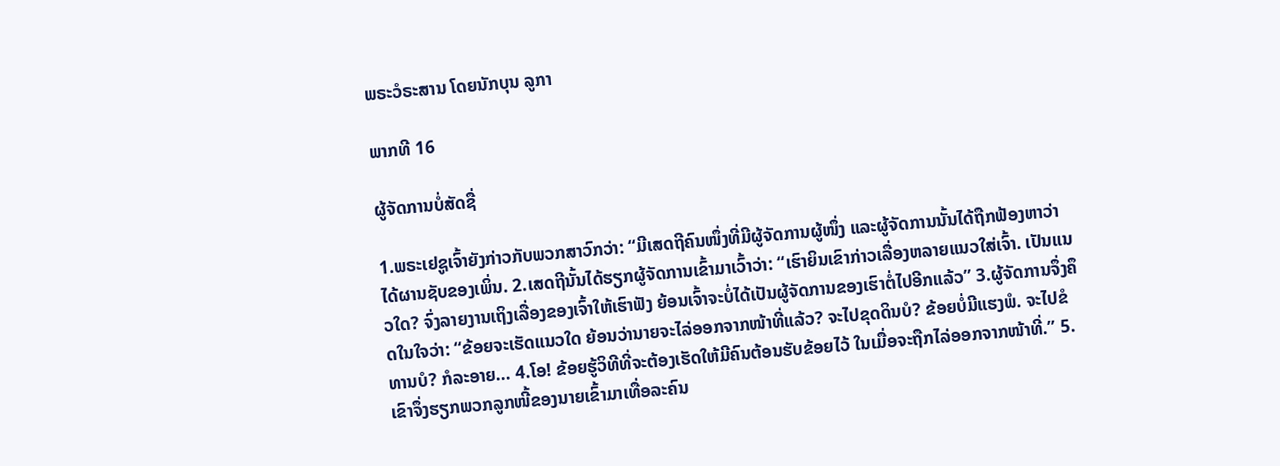ພຣະວໍຣະສານ ໂດຍນັກບຸນ ລູກາ

ພາກທີ 16

ຜູ້ຈັດການບໍ່ສັດຊື່

1.ພຣະເຢຊູເຈົ້າຍັງກ່າວກັບພວກສາວົກວ່າ: “ມີເສດຖີຄົນໜຶ່ງທີ່ມີຜູ້ຈັດການຜູ້ໜຶ່ງ ແລະຜູ້ຈັດການນັ້ນໄດ້ຖືກຟ້ອງຫາວ່າ ໄດ້ຜານຊັບຂອງເພິ່ນ. 2.ເສດຖີນັ້ນໄດ້ຮຽກຜູ້ຈັດການເຂົ້າມາເວົ້າວ່າ: “ເຮົາຍິນເຂົາກ່າວເລື່ອງຫລາຍແນວໃສ່ເຈົ້າ. ເປັນແນວໃດ? ຈົ່ງລາຍງານເຖິງເລື່ອງຂອງເຈົ້າໃຫ້ເຮົາຟັງ ຍ້ອນເຈົ້າຈະບໍ່ໄດ້ເປັນຜູ້ຈັດການຂອງເຮົາຕໍ່ໄປອີກແລ້ວ” 3.ຜູ້ຈັດການຈຶ່ງຄຶດໃນໃຈວ່າ: “ຂ້ອຍຈະເຮັດແນວໃດ ຍ້ອນວ່ານາຍຈະໄລ່ອອກຈາກໜ້າທີ່ແລ້ວ? ຈະໄປຂຸດດິນບໍ? ຂ້ອຍບໍ່ມີແຮງພໍ. ຈະໄປຂໍທານບໍ? ກໍລະອາຍ... 4.ໂອ! ຂ້ອຍຮູ້ວິທີທີ່ຈະຕ້ອງເຮັດໃຫ້ມີຄົນຕ້ອນຮັບຂ້ອຍໄວ້ ໃນເມື່ອຈະຖືກໄລ່ອອກຈາກໜ້າທີ່.” 5.ເຂົາຈຶ່ງຮຽກພວກລູກໜີ້ຂອງນາຍເຂົ້າມາເທື່ອລະຄົນ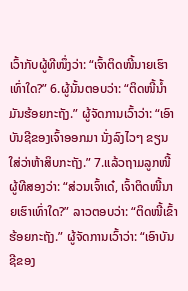ເວົ້າກັບຜູ້ທີໜຶ່ງວ່າ: “ເຈົ້າຕິດໜີ້ນາຍເຮົາເທົ່າໃດ?” 6.ຜູ້ນັ້ນຕອບວ່າ: “ຕິດໜີ້ນ້ຳມັນຮ້ອຍກະຖັງ.” ຜູ້ຈັດການເວົ້າວ່າ: “ເອົາບັນຊີຂອງເຈົ້າອອກມາ ນັ່ງລົງໄວໆ ຂຽນໃສ່ວ່າຫ້າສິບກະຖັງ.” 7.ແລ້ວຖາມລູກໜີ້ຜູ້ທີສອງວ່າ: “ສ່ວນເຈົ້າເດ໋, ເຈົ້າຕິດໜີ້ນາຍເຮົາເທົ່າໃດ?” ລາວຕອບວ່າ: “ຕິດໜີ້ເຂົ້າຮ້ອຍກະຖັງ.” ຜູ້ຈັດການເວົ້າວ່າ: “ເອົາບັນຊີຂອງ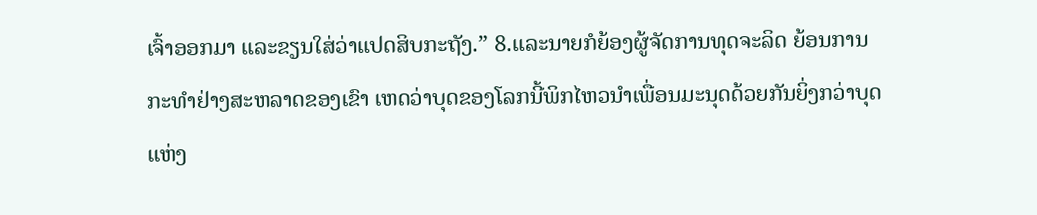ເຈົ້າອອກມາ ແລະຂຽນໃສ່ວ່າແປດສິບກະຖັງ.” 8.ແລະນາຍກໍຍ້ອງຜູ້ຈັດການທຸດຈະລິດ ຍ້ອນການກະທຳຢ່າງສະຫລາດຂອງເຂົາ ເຫດວ່າບຸດຂອງໂລກນີ້ພິກໄຫວນຳເພື່ອນມະນຸດດ້ວຍກັນຍິ່ງກວ່າບຸດແຫ່ງ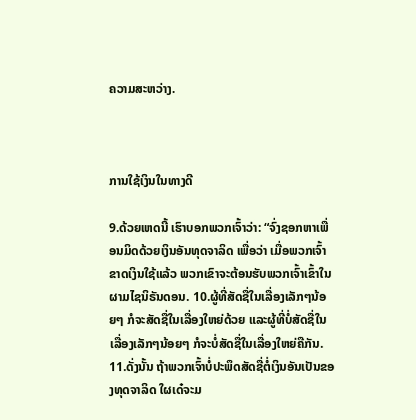ຄວາມສະຫວ່າງ.



ການໃຊ້ເງິນໃນທາງດີ

9.ດ້ວຍເຫດນີ້ ເຮົາບອກພວກເຈົ້າວ່າ: “ຈົ່ງຊອກຫາເພື່ອນມິດດ້ວຍເງິນອັນທຸດຈາລິດ ເພື່ອວ່າ ເມື່ອພວກເຈົ້າຂາດເງິນໃຊ້ແລ້ວ ພວກເຂົາຈະຕ້ອນຮັບພວກເຈົ້າເຂົ້າໃນຜາມໄຊນິຣັນດອນ. 10.ຜູ້ທີ່ສັດຊື່ໃນເລື່ອງເລັກໆນ້ອຍໆ ກໍຈະສັດຊື່ໃນເລື່ອງໃຫຍ່ດ້ວຍ ແລະຜູ້ທີ່ບໍ່ສັດຊື່ໃນເລື່ອງເລັກໆນ້ອຍໆ ກໍຈະບໍ່ສັດຊື່ໃນເລື່ອງໃຫຍ່ຄືກັນ. 11.ດັ່ງນັ້ນ ຖ້າພວກເຈົ້າບໍ່ປະພຶດສັດຊື່ຕໍ່ເງິນອັນເປັນຂອງທຸດຈາລິດ ໃຜເດ໋ຈະມ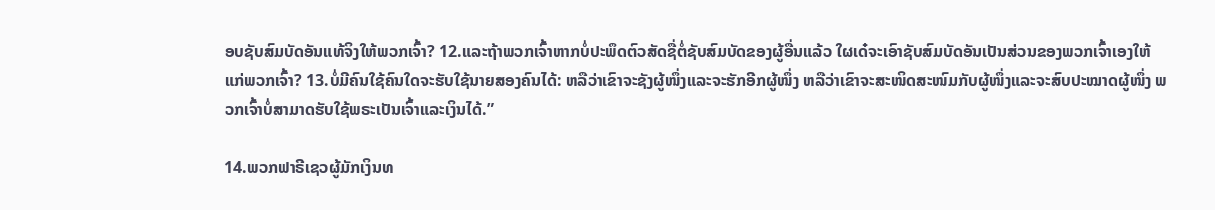ອບຊັບສົມບັດອັນແທ້ຈິງໃຫ້ພວກເຈົ້າ? 12.ແລະຖ້າພວກເຈົ້າຫາກບໍ່ປະພຶດຕົວສັດຊື່ຕໍ່ຊັບສົມບັດຂອງຜູ້ອື່ນແລ້ວ ໃຜເດ໋ຈະເອົາຊັບສົມບັດອັນເປັນສ່ວນຂອງພວກເຈົ້າເອງໃຫ້ແກ່ພວກເຈົ້າ? 13.ບໍ່ມີຄົນໃຊ້ຄົນໃດຈະຮັບໃຊ້ນາຍສອງຄົນໄດ້: ຫລືວ່າເຂົາຈະຊັງຜູ້ໜຶ່ງແລະຈະຮັກອີກຜູ້ໜຶ່ງ ຫລືວ່າເຂົາຈະສະໜິດສະໜົມກັບຜູ້ໜຶ່ງແລະຈະສົບປະໝາດຜູ້ໜຶ່ງ ພວກເຈົ້າບໍ່ສາມາດຮັບໃຊ້ພຣະເປັນເຈົ້າແລະເງິນໄດ້.”

14.ພວກຟາຣີເຊວຜູ້ມັກເງິນທ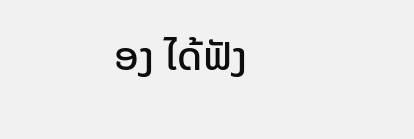ອງ ໄດ້ຟັງ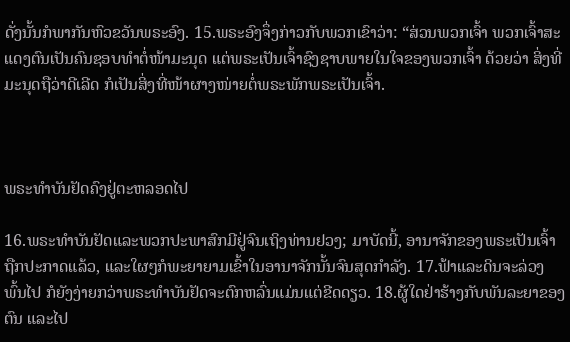ດັ່ງນັ້ນກໍພາກັນຫົວຂວັນພຣະອົງ. 15.ພຣະອົງຈຶ່ງກ່າວກັບພວກເຂົາວ່າ: “ສ່ວນພວກເຈົ້າ ພວກເຈົ້າສະແດງຕົນເປັນຄົນຊອບທຳຕໍ່ໜ້າມະນຸດ ແຕ່ພຣະເປັນເຈົ້າຊົງຊາບພາຍໃນໃຈຂອງພວກເຈົ້າ ດ້ວຍວ່າ ສິ່ງທີ່ມະນຸດຖືວ່າດີເລີດ ກໍເປັນສິ່ງທີ່ໜ້າຜາງໜ່າຍຕໍ່ພຣະພັກພຣະເປັນເຈົ້າ.



ພຣະທຳບັນຢັດຄົງຢູ່ຕະຫລອດໄປ

16.ພຣະທຳບັນຢັດແລະພວກປະພາສົກມີຢູ່ຈົນເຖິງທ່ານຢວງ; ມາບັດນີ້, ອານາຈັກຂອງພຣະເປັນເຈົ້າຖືກປະກາດແລ້ວ, ແລະໃຜໆກໍພະຍາຍາມເຂົ້າໃນອານາຈັກນັ້ນຈົນສຸດກຳລັງ. 17.ຟ້າແລະດິນຈະລ່ວງພົ້ນໄປ ກໍຍັງງ່າຍກວ່າພຣະທຳບັນຢັດຈະຕົກຫລົ່ນແມ່ນແຕ່ຂີດດຽວ. 18.ຜູ້ໃດຢ່າຮ້າງກັບພັນລະຍາຂອງຕົນ ແລະໄປ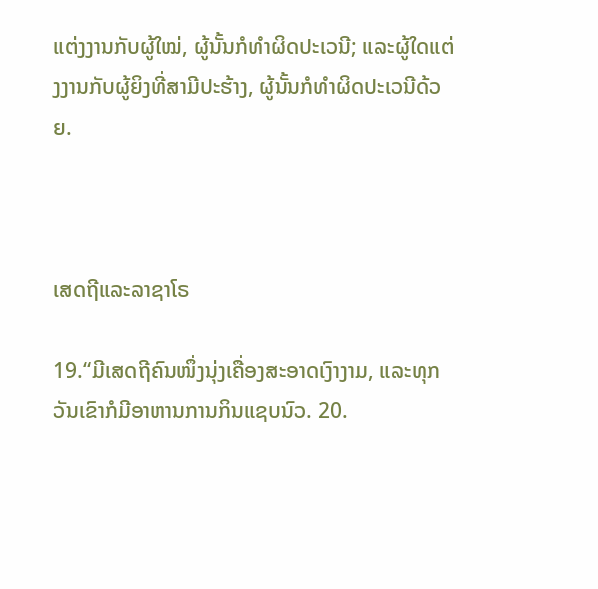ແຕ່ງງານກັບຜູ້ໃໝ່, ຜູ້ນັ້ນກໍທຳຜິດປະເວນີ; ແລະຜູ້ໃດແຕ່ງງານກັບຜູ້ຍິງທີ່ສາມີປະຮ້າງ, ຜູ້ນັ້ນກໍທຳຜິດປະເວນີດ້ວຍ.



ເສດຖີແລະລາຊາໂຣ

19.“ມີເສດຖີຄົນໜຶ່ງນຸ່ງເຄື່ອງສະອາດເງົາງາມ, ແລະທຸກວັນເຂົາກໍມີອາຫານການກິນແຊບນົວ. 20.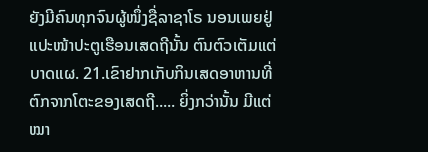ຍັງມີຄົນທຸກຈົນຜູ້ໜຶ່ງຊື່ລາຊາໂຣ ນອນເພຍຢູ່ແປະໜ້າປະຕູເຮືອນເສດຖີນັ້ນ ຕົນຕົວເຕັມແຕ່ບາດແຜ. 21.ເຂົາຢາກເກັບກິນເສດອາຫານທີ່ຕົກຈາກໂຕະຂອງເສດຖີ..... ຍິ່ງກວ່ານັ້ນ ມີແຕ່ໝາ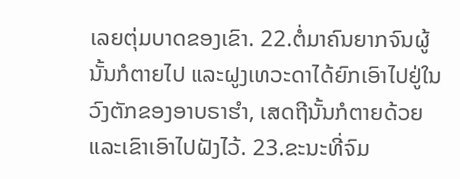ເລຍຕຸ່ມບາດຂອງເຂົາ. 22.ຕໍ່ມາຄົນຍາກຈົນຜູ້ນັ້ນກໍຕາຍໄປ ແລະຝູງເທວະດາໄດ້ຍົກເອົາໄປຢູ່ໃນວົງຕັກຂອງອາບຣາຮຳ, ເສດຖີນັ້ນກໍຕາຍດ້ວຍ ແລະເຂົາເອົາໄປຝັງໄວ້. 23.ຂະນະທີ່ຈົມ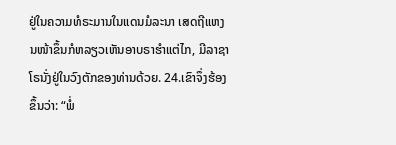ຢູ່ໃນຄວາມທໍຣະມານໃນແດນມໍລະນາ ເສດຖີແຫງນໜ້າຂຶ້ນກໍຫລຽວເຫັນອາບຣາຮຳແຕ່ໄກ, ມີລາຊາໂຣນັ່ງຢູ່ໃນວົງຕັກຂອງທ່ານດ້ວຍ. 24.ເຂົາຈຶ່ງຮ້ອງຂຶ້ນວ່າ: “ພໍ່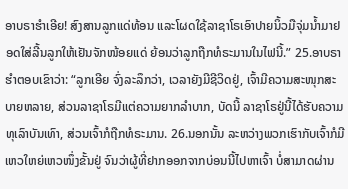ອາບຣາຮຳເອີຍ! ສົງສານລູກແດ່ທ້ອນ ແລະໂຜດໃຊ້ລາຊາໂຣເອົາປາຍນິ້ວມືຈຸ່ມນ້ຳມາຢອດໃສ່ລີ້ນລູກໃຫ້ເຢັນຈັກໜ້ອຍແດ່ ຍ້ອນວ່າລູກຖືກທໍຣະມານໃນໄຟນີ້.” 25.ອາບຣາຮຳຕອບເຂົາວ່າ: “ລູກເອີຍ ຈົ່ງລະລຶກວ່າ, ເວລາຍັງມີຊີວິດຢູ່, ເຈົ້າມີຄວາມສະໜຸກສະບາຍຫລາຍ, ສ່ວນລາຊາໂຣມີແຕ່ຄວາມຍາກລຳບາກ, ບັດນີ້ ລາຊາໂຣຢູ່ນີ້ໄດ້ຮັບຄວາມທຸເລົາບັນເທົາ, ສ່ວນເຈົ້າກໍຖືກທໍຣະມານ. 26.ນອກນັ້ນ ລະຫວ່າງພວກເຮົາກັບເຈົ້າກໍມີເຫວໃຫຍ່ເຫວໜຶ່ງຂັ້ນຢູ່ ຈົນວ່າຜູ້ທີ່ຢາກອອກຈາກບ່ອນນີ້ໄປຫາເຈົ້າ ບໍ່ສາມາດຜ່ານ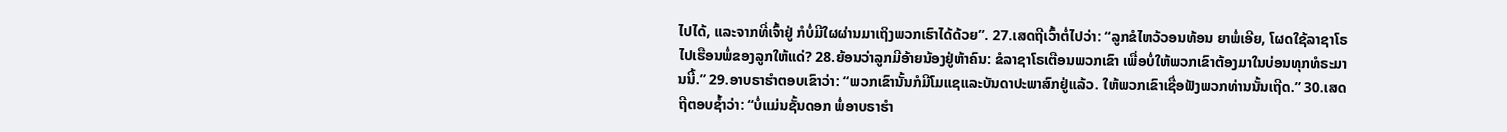ໄປໄດ້, ແລະຈາກທີ່ເຈົ້າຢູ່ ກໍບໍ່ມີໃຜຜ່ານມາເຖິງພວກເຮົາໄດ້ດ້ວຍ”. 27.ເສດຖີເວົ້າຕໍ່ໄປວ່າ: “ລູກຂໍໄຫວ້ວອນທ້ອນ ຍາພໍ່ເອີຍ, ໂຜດໃຊ້ລາຊາໂຣໄປເຮືອນພໍ່ຂອງລູກໃຫ້ແດ່? 28.ຍ້ອນວ່າລູກມີອ້າຍນ້ອງຢູ່ຫ້າຄົນ: ຂໍລາຊາໂຣເຕືອນພວກເຂົາ ເພື່ອບໍ່ໃຫ້ພວກເຂົາຕ້ອງມາໃນບ່ອນທຸກທໍຣະມານນີ້.” 29.ອາບຣາຮຳຕອບເຂົາວ່າ: “ພວກເຂົານັ້ນກໍມີໂມແຊແລະບັນດາປະພາສົກຢູ່ແລ້ວ. ໃຫ້ພວກເຂົາເຊື່ອຟັງພວກທ່ານນັ້ນເຖີດ.” 30.ເສດຖີຕອບຊ້ຳວ່າ: “ບໍ່ແມ່ນຊັ້ນດອກ ພໍ່ອາບຣາຮຳ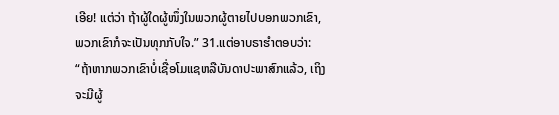ເອີຍ! ແຕ່ວ່າ ຖ້າຜູ້ໃດຜູ້ໜຶ່ງໃນພວກຜູ້ຕາຍໄປບອກພວກເຂົາ, ພວກເຂົາກໍຈະເປັນທຸກກັບໃຈ.” 31.ແຕ່ອາບຣາຮຳຕອບວ່າ: “ຖ້າຫາກພວກເຂົາບໍ່ເຊື່ອໂມແຊຫລືບັນດາປະພາສົກແລ້ວ, ເຖິງຈະມີຜູ້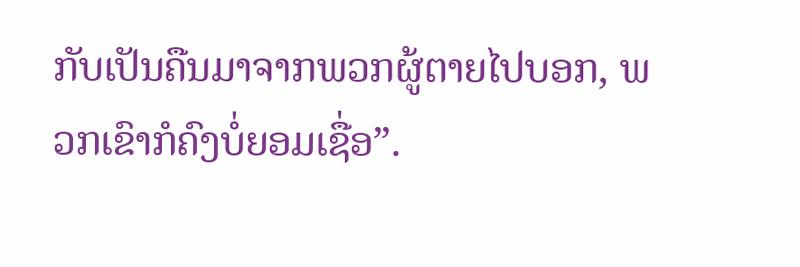ກັບເປັນຄືນມາຈາກພວກຜູ້ຕາຍໄປບອກ, ພວກເຂົາກໍຄົງບໍ່ຍອມເຊື່ອ”.